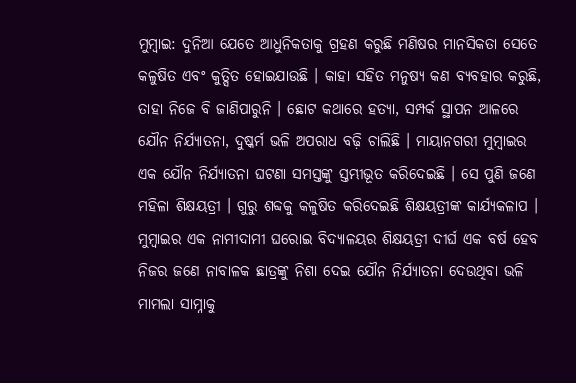ମୁମ୍ବାଇ: ଦୁନିଆ ଯେତେ ଆଧୁନିକତାକୁ ଗ୍ରହଣ କରୁଛି ମଣିଷର ମାନସିକତା ସେତେ କଳୁଷିତ ଏବଂ କୁତ୍ସିତ ହୋଇଯାଉଛି । କାହା ସହିତ ମନୁଷ୍ୟ କଣ ବ୍ୟବହାର କରୁଛି, ତାହା ନିଜେ ବି ଜାଣିପାରୁନି । ଛୋଟ କଥାରେ ହତ୍ୟା, ସମ୍ପର୍କ ସ୍ଥାପନ ଆଳରେ ଯୌନ ନିର୍ଯ୍ୟାତନା, ଦୁଷ୍କର୍ମ ଭଳି ଅପରାଧ ବଢ଼ି ଚାଲିଛି । ମାୟାନଗରୀ ମୁମ୍ବାଇର ଏକ ଯୌନ ନିର୍ଯ୍ୟାତନା ଘଟଣା ସମସ୍ତଙ୍କୁ ସ୍ତମ୍ଭୀଭୂତ କରିଦେଇଛି । ସେ ପୁଣି ଜଣେ ମହିଳା ଶିକ୍ଷୟତ୍ରୀ । ଗୁରୁ ଶବ୍ଦକୁ କଳୁଷିତ କରିଦେଇଛି ଶିକ୍ଷୟତ୍ରୀଙ୍କ କାର୍ଯ୍ୟକଳାପ । ମୁମ୍ବାଇର ଏକ ନାମୀଦାମୀ ଘରୋଇ ବିଦ୍ୟାଳୟର ଶିକ୍ଷୟତ୍ରୀ ଦୀର୍ଘ ଏକ ବର୍ଷ ହେବ ନିଜର ଜଣେ ନାବାଳକ ଛାତ୍ରଙ୍କୁ ନିଶା ଦେଇ ଯୌନ ନିର୍ଯ୍ୟାତନା ଦେଉଥିବା ଭଳି ମାମଲା ସାମ୍ନାକୁ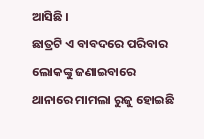ଆସିଛି ।
ଛାତ୍ରଟି ଏ ବାବଦରେ ପରିବାର ଲୋକଙ୍କୁ ଜଣାଇବାରେ ଥାନାରେ ମାମଲା ରୁଜୁ ହୋଇଛି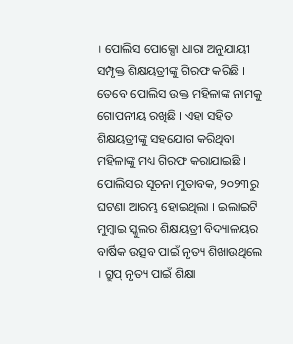। ପୋଲିସ ପୋକ୍ସୋ ଧାରା ଅନୁଯାୟୀ ସମ୍ପୃକ୍ତ ଶିକ୍ଷୟତ୍ରୀଙ୍କୁ ଗିରଫ କରିଛି । ତେବେ ପୋଲିସ ଉକ୍ତ ମହିଳାଙ୍କ ନାମକୁ ଗୋପନୀୟ ରଖିଛି । ଏହା ସହିତ ଶିକ୍ଷୟତ୍ରୀଙ୍କୁ ସହଯୋଗ କରିଥିବା ମହିଳାଙ୍କୁ ମଧ୍ୟ ଗିରଫ କରାଯାଇଛି ।
ପୋଲିସର ସୂଚନା ମୁତାବକ, ୨୦୨୩ରୁ ଘଟଣା ଆରମ୍ଭ ହୋଇଥିଲା । ଇଲାଇଟି ମୁମ୍ବାଇ ସ୍କୁଲର ଶିକ୍ଷୟତ୍ରୀ ବିଦ୍ୟାଳୟର ବାର୍ଷିକ ଉତ୍ସବ ପାଇଁ ନୃତ୍ୟ ଶିଖାଉଥିଲେ । ଗ୍ରୁପ୍ ନୃତ୍ୟ ପାଇଁ ଶିକ୍ଷା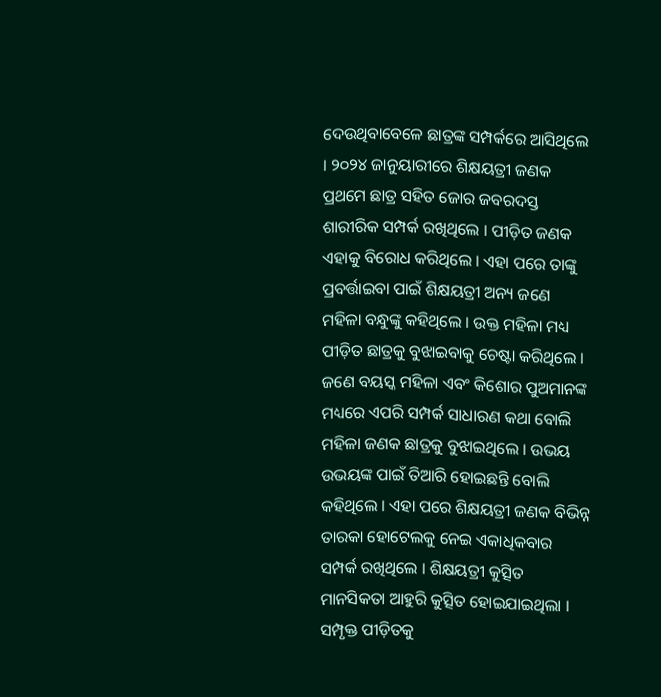ଦେଉଥିବାବେଳେ ଛାତ୍ରଙ୍କ ସମ୍ପର୍କରେ ଆସିଥିଲେ । ୨୦୨୪ ଜାନୁୟାରୀରେ ଶିକ୍ଷୟତ୍ରୀ ଜଣକ ପ୍ରଥମେ ଛାତ୍ର ସହିତ ଜୋର ଜବରଦସ୍ତ ଶାରୀରିକ ସମ୍ପର୍କ ରଖିଥିଲେ । ପୀଡ଼ିତ ଜଣକ ଏହାକୁ ବିରୋଧ କରିଥିଲେ । ଏହା ପରେ ତାଙ୍କୁ ପ୍ରବର୍ତ୍ତାଇବା ପାଇଁ ଶିକ୍ଷୟତ୍ରୀ ଅନ୍ୟ ଜଣେ ମହିଳା ବନ୍ଧୁଙ୍କୁ କହିଥିଲେ । ଉକ୍ତ ମହିଳା ମଧ୍ୟ ପୀଡ଼ିତ ଛାତ୍ରକୁ ବୁଝାଇବାକୁ ଚେଷ୍ଟା କରିଥିଲେ ।
ଜଣେ ବୟସ୍କ ମହିଳା ଏବଂ କିଶୋର ପୁଅମାନଙ୍କ ମଧ୍ୟରେ ଏପରି ସମ୍ପର୍କ ସାଧାରଣ କଥା ବୋଲି ମହିଳା ଜଣକ ଛାତ୍ରକୁ ବୁଝାଇଥିଲେ । ଉଭୟ ଉଭୟଙ୍କ ପାଇଁ ତିଆରି ହୋଇଛନ୍ତି ବୋଲି କହିଥିଲେ । ଏହା ପରେ ଶିକ୍ଷୟତ୍ରୀ ଜଣକ ବିଭିନ୍ନ ତାରକା ହୋଟେଲକୁ ନେଇ ଏକାଧିକବାର ସମ୍ପର୍କ ରଖିଥିଲେ । ଶିକ୍ଷୟତ୍ରୀ କୁତ୍ସିତ ମାନସିକତା ଆହୁରି କୁତ୍ସିତ ହୋଇଯାଇଥିଲା । ସମ୍ପୃକ୍ତ ପୀଡ଼ିତକୁ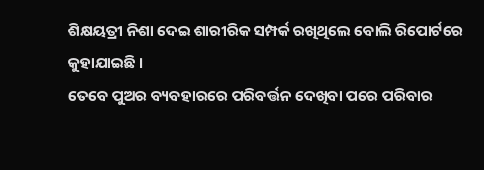ଶିକ୍ଷୟତ୍ରୀ ନିଶା ଦେଇ ଶାରୀରିକ ସମ୍ପର୍କ ରଖିଥିଲେ ବୋଲି ରିପୋର୍ଟରେ କୁହାଯାଇଛି ।
ତେବେ ପୁଅର ବ୍ୟବହାରରେ ପରିବର୍ତ୍ତନ ଦେଖିବା ପରେ ପରିବାର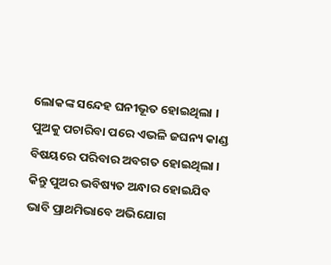ଲୋକଙ୍କ ସନ୍ଦେହ ଘନୀଭୂତ ହୋଇଥିଲା । ପୁଅକୁ ପଚାରିବା ପରେ ଏଭଳି ଜଘନ୍ୟ କାଣ୍ଡ ବିଷୟରେ ପରିବାର ଅବଗତ ହୋଇଥିଲା । କିନ୍ତୁ ପୁଅର ଭବିଷ୍ୟତ ଅନ୍ଧାର ହୋଇଯିବ ଭାବି ପ୍ରାଥମିଭାବେ ଅଭିଯୋଗ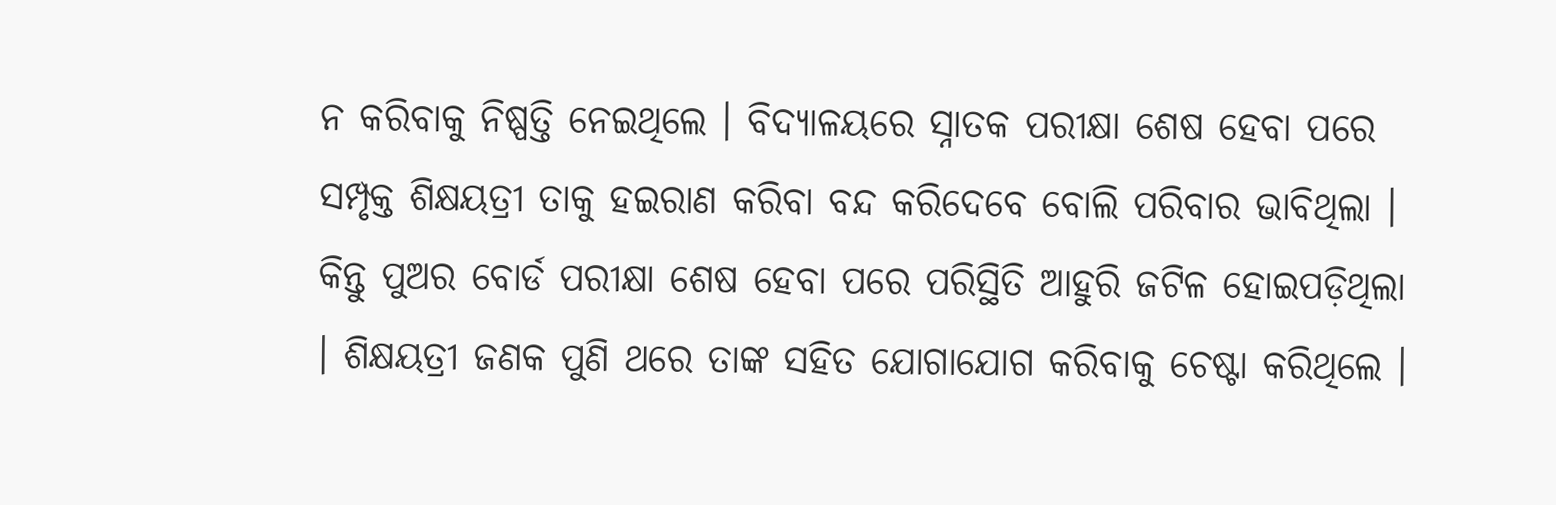ନ କରିବାକୁ ନିଷ୍ପତ୍ତି ନେଇଥିଲେ । ବିଦ୍ୟାଳୟରେ ସ୍ନାତକ ପରୀକ୍ଷା ଶେଷ ହେବା ପରେ ସମ୍ପୃକ୍ତ ଶିକ୍ଷୟତ୍ରୀ ତାକୁ ହଇରାଣ କରିବା ବନ୍ଦ କରିଦେବେ ବୋଲି ପରିବାର ଭାବିଥିଲା ।
କିନ୍ତୁ ପୁଅର ବୋର୍ଡ ପରୀକ୍ଷା ଶେଷ ହେବା ପରେ ପରିସ୍ଥିତି ଆହୁରି ଜଟିଳ ହୋଇପଡ଼ିଥିଲା । ଶିକ୍ଷୟତ୍ରୀ ଜଣକ ପୁଣି ଥରେ ତାଙ୍କ ସହିତ ଯୋଗାଯୋଗ କରିବାକୁ ଚେଷ୍ଟା କରିଥିଲେ ।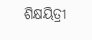ଶିକ୍ଷୟିତ୍ରୀ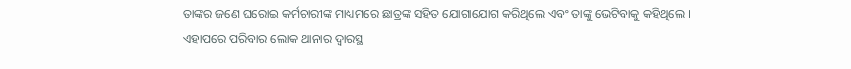ତାଙ୍କର ଜଣେ ଘରୋଇ କର୍ମଚାରୀଙ୍କ ମାଧ୍ୟମରେ ଛାତ୍ରଙ୍କ ସହିତ ଯୋଗାଯୋଗ କରିଥିଲେ ଏବଂ ତାଙ୍କୁ ଭେଟିବାକୁ କହିଥିଲେ । ଏହାପରେ ପରିବାର ଲୋକ ଥାନାର ଦ୍ୱାରସ୍ଥ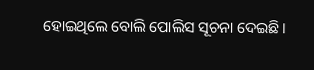ହୋଇଥିଲେ ବୋଲି ପୋଲିସ ସୂଚନା ଦେଇଛି।